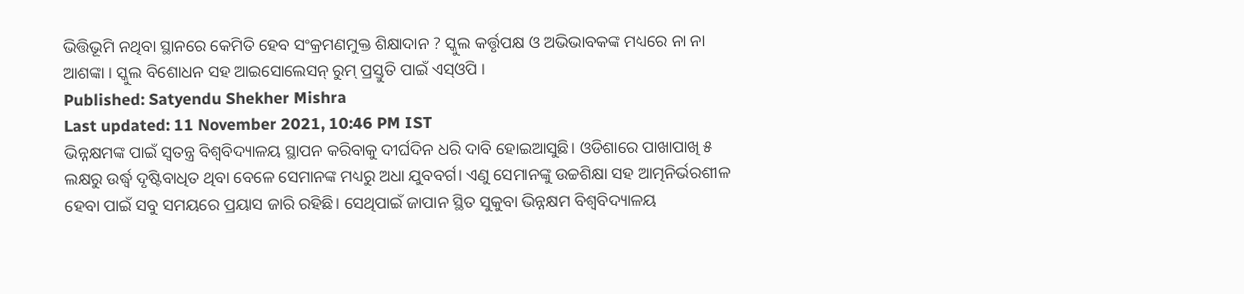ଭିତ୍ତିଭୂମି ନଥିବା ସ୍ଥାନରେ କେମିତି ହେବ ସଂକ୍ରମଣମୁକ୍ତ ଶିକ୍ଷାଦାନ ? ସ୍କୁଲ କର୍ତ୍ତୃପକ୍ଷ ଓ ଅଭିଭାବକଙ୍କ ମଧ୍ୟରେ ନା ନା ଆଶଙ୍କା । ସ୍କୁଲ ବିଶୋଧନ ସହ ଆଇସୋଲେସନ୍ ରୁମ୍ ପ୍ରସ୍ତୁତି ପାଇଁ ଏସ୍ଓପି ।
Published: Satyendu Shekher Mishra
Last updated: 11 November 2021, 10:46 PM IST
ଭିନ୍ନକ୍ଷମଙ୍କ ପାଇଁ ସ୍ବତନ୍ତ୍ର ବିଶ୍ବବିଦ୍ୟାଳୟ ସ୍ଥାପନ କରିବାକୁ ଦୀର୍ଘଦିନ ଧରି ଦାବି ହୋଇଆସୁଛି। ଓଡିଶାରେ ପାଖାପାଖି ୫ ଲକ୍ଷରୁ ଉର୍ଦ୍ଧ୍ବ ଦୃଷ୍ଟିବାଧିତ ଥିବା ବେଳେ ସେମାନଙ୍କ ମଧ୍ୟରୁ ଅଧା ଯୁବବର୍ଗ। ଏଣୁ ସେମାନଙ୍କୁ ଉଚ୍ଚଶିକ୍ଷା ସହ ଆତ୍ମନିର୍ଭରଶୀଳ ହେବା ପାଇଁ ସବୁ ସମୟରେ ପ୍ରୟାସ ଜାରି ରହିଛି। ସେଥିପାଇଁ ଜାପାନ ସ୍ଥିତ ସୁକୁବା ଭିନ୍ନକ୍ଷମ ବିଶ୍ବବିଦ୍ୟାଳୟ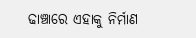ଢାଞ୍ଚାରେ ଏହାକୁ ନିର୍ମାଣ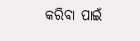କରିବା ପାଇଁ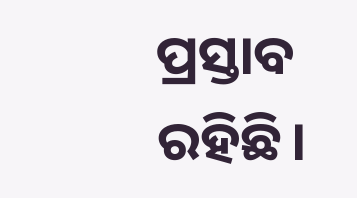ପ୍ରସ୍ତାବ ରହିଛି।